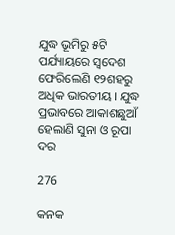ଯୁଦ୍ଧ ଭୂମିରୁ ୫ଟି ପର୍ଯ୍ୟାୟରେ ସ୍ୱଦେଶ ଫେରିଲେଣି ୧୨ଶହରୁ ଅଧିକ ଭାରତୀୟ । ଯୁଦ୍ଧ ପ୍ରଭାବରେ ଆକାଶଛୁଆଁ ହେଲାଣି ସୁନା ଓ ରୂପା ଦର

276

କନକ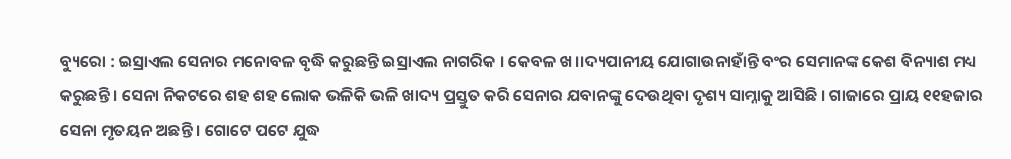ବ୍ୟୁରୋ : ଇସ୍ରାଏଲ ସେନାର ମନୋବଳ ବୃଦ୍ଧି କରୁଛନ୍ତି ଇସ୍ରାଏଲ ନାଗରିକ । କେବଳ ଖ।।ଦ୍ୟପାନୀୟ ଯୋଗାଉନାହାଁନ୍ତି ବଂର ସେମାନଙ୍କ କେଶ ବିନ୍ୟାଶ ମଧ୍ୟ କରୁଛନ୍ତି । ସେନା ନିକଟରେ ଶହ ଶହ ଲୋକ ଭଳିକି ଭଳି ଖାଦ୍ୟ ପ୍ରସ୍ତୁତ କରି ସେନାର ଯବାନଙ୍କୁ ଦେଉଥିବା ଦୃଶ୍ୟ ସାମ୍ନାକୁ ଆସିଛି । ଗାଜାରେ ପ୍ରାୟ ୧୧ହଜାର ସେନା ମୃତୟନ ଅଛନ୍ତି । ଗୋଟେ ପଟେ ଯୁଦ୍ଧ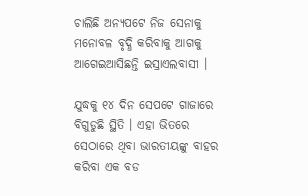ଚାଲିଛି ଅନ୍ୟପଟେ ନିଜ ସେନାକୁ ମନୋବଳ ବୃଦ୍ଧି କରିବାକୁ ଆଗକୁ ଆଗେଇଆସିଛନ୍ତି ଇସ୍ରାଏଲବାସୀ ।

ଯୁଦ୍ଧକୁ ୧୪ ଦିନ ସେପଟେ ଗାଜାରେ ବିଗୁଡୁଛି ସ୍ଥିତି । ଏହା ଭିତରେ ସେଠାରେ ଥିବା ଭାରତୀୟଙ୍କୁ ବାହର କରିବା ଏକ ବଡ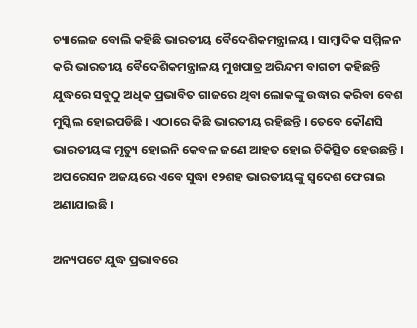ଚ୍ୟାଲେଜ ବୋଲି କହିଛି ଭାରତୀୟ ବୈଦେଶିକମନ୍ତ୍ରାଳୟ । ସାମ୍ବାଦିକ ସମ୍ମିଳନ କରି ଭାରତୀୟ ବୈଦେଶିକମନ୍ତ୍ରାଳୟ ମୁଖପାତ୍ର ଅରିନ୍ଦମ ବାଗଚୀ କହିଛନ୍ତି ଯୁଦ୍ଧରେ ସବୁଠୁ ଅଧିକ ପ୍ରଭାବିତ ଗାଜରେ ଥିବା ଲୋକଙ୍କୁ ଉଦ୍ଧାର କରିବା ବେଶ ମୁସ୍କିଲ ହୋଇପଡିଛି । ଏଠାରେ କିଛି ଭାରତୀୟ ରହିଛନ୍ତି । ତେବେ କୌଣସି ଭାରତୀୟଙ୍କ ମୃତ୍ୟୁ ହୋଇନି କେବଳ ଜଣେ ଆହତ ହୋଇ ଚିକିତ୍ସିତ ହେଉଛନ୍ତି । ଅପରେସନ ଅଜୟରେ ଏବେ ସୁଦ୍ଧା ୧୨ଶହ ଭାରତୀୟଙ୍କୁ ସ୍ୱଦେଶ ଫେରାଇ ଅଣାଯାଇଛି ।

ଅନ୍ୟପଟେ ଯୁଦ୍ଧ ପ୍ରଭାବରେ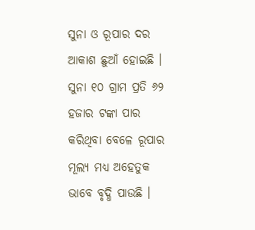ସୁନା ଓ ରୂପାର ଦର ଆକାଶ ଛୁଆଁ ହୋଇଛି । ସୁନା ୧୦ ଗ୍ରାମ ପ୍ରତି ୬୨ ହଜାର ଟଙ୍କା ପାର କରିଥିବା ବେଳେ ରୂପାର ମୂଲ୍ୟ ମଧ୍ୟ ଅହେତୁକ ଭାବେ ବୃଦ୍ଧି ପାଉଛି ।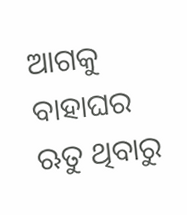ଆଗକୁ ବାହାଘର ଋତୁ ଥିବାରୁ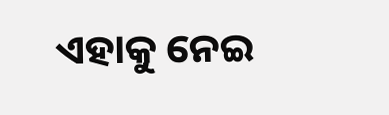ଏହାକୁ ନେଇ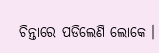ଚିନ୍ତାରେ ପଡିଲେଣି ଲୋକେ ।